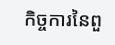កិច្ចការនៃពួ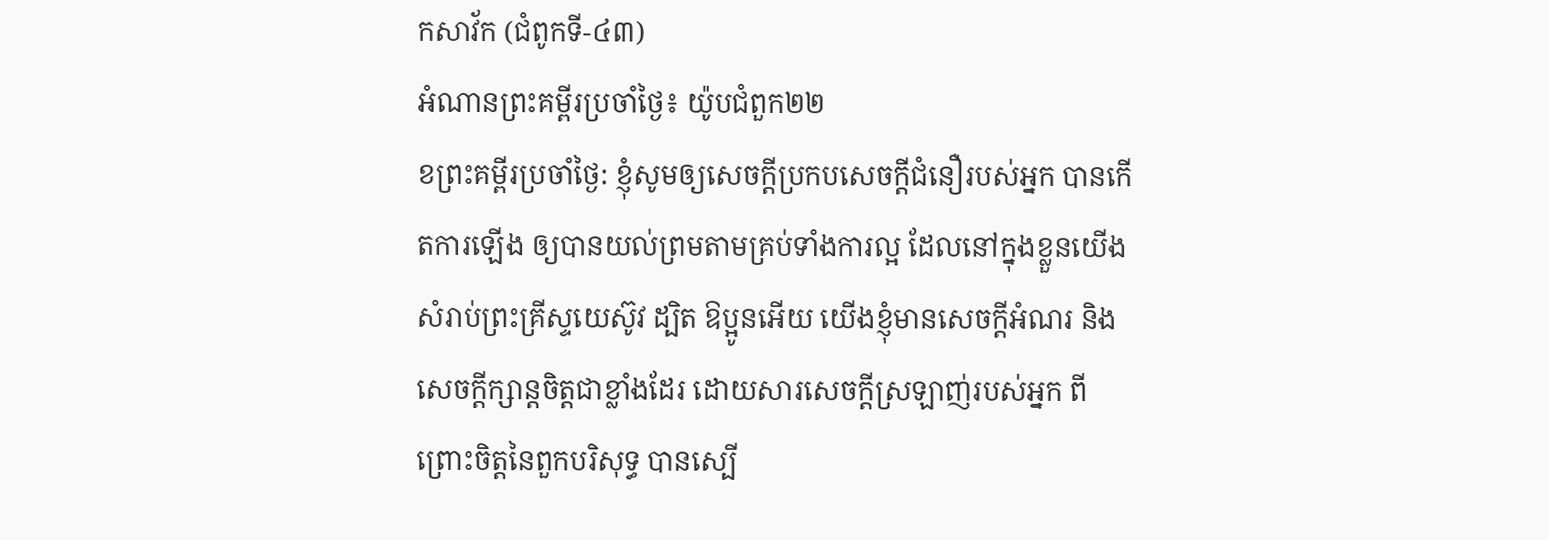កសាវ័ក (ជំពូកទី-៤៣)
អំណានព្រះគម្ពីរប្រចាំថ្ងៃ៖ យ៉ូបជំពួក២២
ខព្រះគម្ពីរប្រចាំថ្ងៃ: ខ្ញុំសូមឲ្យសេចក្តីប្រកបសេចក្តីជំនឿរបស់អ្នក បានកើតការឡើង ឲ្យបានយល់ព្រមតាមគ្រប់ទាំងការល្អ ដែលនៅក្នុងខ្លួនយើង សំរាប់ព្រះគ្រីស្ទយេស៊ូវ ដ្បិត ឱប្អូនអើយ យើងខ្ញុំមានសេចក្តីអំណរ និងសេចក្តីក្សាន្តចិត្តជាខ្លាំងដែរ ដោយសារសេចក្តីស្រឡាញ់របស់អ្នក ពីព្រោះចិត្តនៃពួកបរិសុទ្ធ បានស្បើ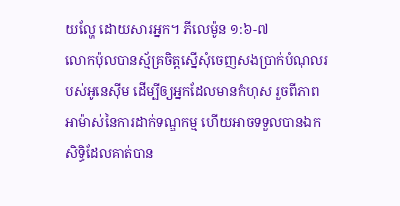យល្ហែ ដោយសារអ្នក។ ភីលេម៉ូន ១:៦-៧
លោកប៉ុលបានស្ម័គ្រចិត្តស្នើសុំចេញសងប្រាក់បំណុលរបស់អូនេស៊ីម ដើម្បីឲ្យអ្នកដែលមានកំហុស រួចពីភាពអាម៉ាស់នៃការដាក់ទណ្ឌកម្ម ហើយអាចទទួលបានឯកសិទ្ធិដែលគាត់បាន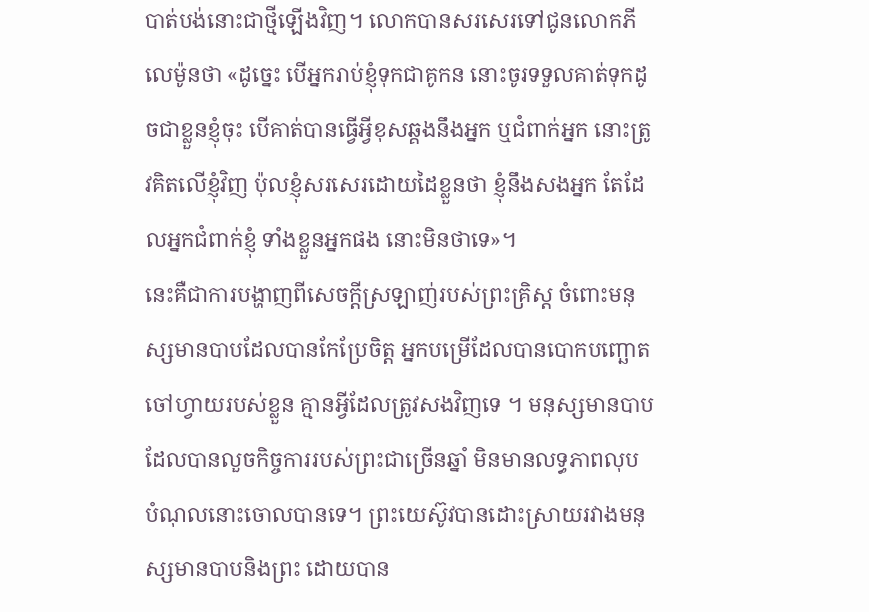បាត់បង់នោះជាថ្មីឡើងវិញ។ លោកបានសរសេរទៅជូនលោកភីលេម៉ូនថា «ដូច្នេះ បើអ្នករាប់ខ្ញុំទុកជាគូកន នោះចូរទទួលគាត់ទុកដូចជាខ្លួនខ្ញុំចុះ បើគាត់បានធ្វើអ្វីខុសឆ្គងនឹងអ្នក ឬជំពាក់អ្នក នោះត្រូវគិតលើខ្ញុំវិញ ប៉ុលខ្ញុំសរសេរដោយដៃខ្លួនថា ខ្ញុំនឹងសងអ្នក តែដែលអ្នកជំពាក់ខ្ញុំ ទាំងខ្លួនអ្នកផង នោះមិនថាទេ»។
នេះគឺជាការបង្ហាញពីសេចក្ដីស្រឡាញ់របស់ព្រះគ្រិស្ត ចំពោះមនុស្សមានបាបដែលបានកែប្រែចិត្ដ អ្នកបម្រើដែលបានបោកបញ្ឆោតចៅហ្វាយរបស់ខ្លួន គ្មានអ្វីដែលត្រូវសងវិញទេ ។ មនុស្សមានបាបដែលបានលួចកិច្ចការរបស់ព្រះជាច្រើនឆ្នាំ មិនមានលទ្ធភាពលុប បំណុលនោះចោលបានទេ។ ព្រះយេស៊ូវបានដោះស្រាយរវាងមនុស្សមានបាបនិងព្រះ ដោយបាន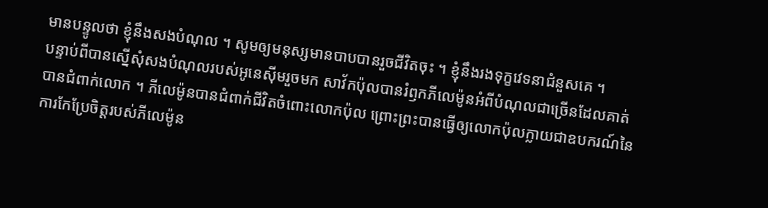មានបន្ទូលថា ខ្ញុំនឹងសងបំណុល ។ សូមឲ្យមនុស្សមានបាបបានរួចជីវិតចុះ ។ ខ្ញុំនឹងរងទុក្ខវេទនាជំនួសគេ ។
បន្ទាប់ពីបានស្នើសុំសងបំណុលរបស់អូនេស៊ីមរួចមក សាវ័កប៉ុលបានរំឭកភីលេម៉ូនអំពីបំណុលជាច្រើនដែលគាត់បានជំពាក់លោក ។ ភីលេម៉ូនបានជំពាក់ជីវិតចំពោះលោកប៉ុល ព្រោះព្រះបានធ្វើឲ្យលោកប៉ុលក្លាយជាឧបករណ៍នៃការកែប្រែចិត្ដរបស់ភីលេម៉ូន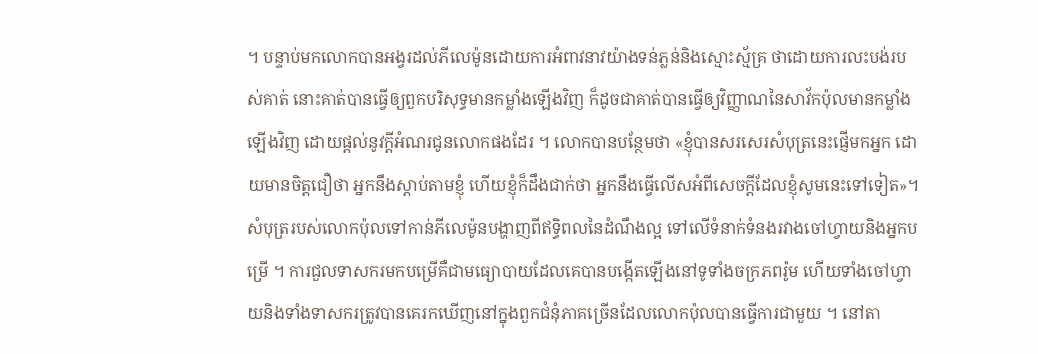។ បន្ទាប់មកលោកបានអង្វរដល់ភីលេម៉ូនដោយការអំពាវនាវយ៉ាងទន់ភ្លន់និងស្មោះស្ម័គ្រ ថាដោយការលះបង់របស់គាត់ នោះគាត់បានធ្វើឲ្យពួកបរិសុទ្ធមានកម្លាំងឡើងវិញ ក៏ដូចជាគាត់បានធ្វើឲ្យវិញ្ញាណនៃសាវ័កប៉ុលមានកម្លាំងឡើងវិញ ដោយផ្តល់នូវក្ដីអំណរជូនលោកផងដែរ ។ លោកបានបន្ថែមថា «ខ្ញុំបានសរសេរសំបុត្រនេះផ្ញើមកអ្នក ដោយមានចិត្តជឿថា អ្នកនឹងស្តាប់តាមខ្ញុំ ហើយខ្ញុំក៏ដឹងជាក់ថា អ្នកនឹងធ្វើលើសអំពីសេចក្តីដែលខ្ញុំសូមនេះទៅទៀត»។
សំបុត្ររបស់លោកប៉ុលទៅកាន់ភីលេម៉ូនបង្ហាញពីឥទ្ធិពលនៃដំណឹងល្អ ទៅលើទំនាក់ទំនងរវាងចៅហ្វាយនិងអ្នកបម្រើ ។ ការជួលទាសករមកបម្រើគឺជាមធ្យោបាយដែលគេបានបង្កើតឡើងនៅទូទាំងចក្រភពរ៉ូម ហើយទាំងចៅហ្វាយនិងទាំងទាសករត្រូវបានគេរកឃើញនៅក្នុងពួកជំនុំភាគច្រើនដែលលោកប៉ុលបានធ្វើការជាមួយ ។ នៅតា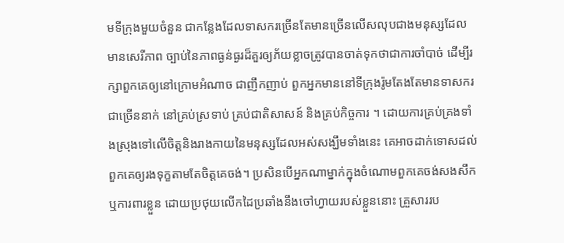មទីក្រុងមួយចំនួន ជាកន្លែងដែលទាសករច្រើនតែមានច្រើនលើសលុបជាងមនុស្សដែលមានសេរីភាព ច្បាប់នៃភាពធ្ងន់ធ្ងរដ៏គួរឲ្យភ័យខ្លាចត្រូវបានចាត់ទុកថាជាការចាំបាច់ ដើម្បីរក្សាពួកគេឲ្យនៅក្រោមអំណាច ជាញឹកញាប់ ពួកអ្នកមាននៅទីក្រុងរ៉ូមតែងតែមានទាសករជាច្រើននាក់ នៅគ្រប់ស្រទាប់ គ្រប់ជាតិសាសន៍ និងគ្រប់កិច្ចការ ។ ដោយការគ្រប់គ្រងទាំងស្រុងទៅលើចិត្តនិងរាងកាយនៃមនុស្សដែលអស់សង្ឃឹមទាំងនេះ គេអាចដាក់ទោសដល់ពួកគេឲ្យរងទុក្ខតាមតែចិត្តគេចង់។ ប្រសិនបើអ្នកណាម្នាក់ក្នុងចំណោមពួកគេចង់សងសឹកឬការពារខ្លួន ដោយប្រថុយលើកដៃប្រឆាំងនឹងចៅហ្វាយរបស់ខ្លួននោះ គ្រួសាររប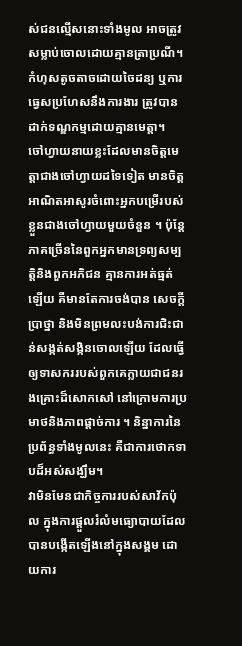ស់ជនល្មើសនោះទាំងមូល អាចត្រូវសម្លាប់ចោលដោយគ្មានត្រាប្រណី។ កំហុសតូចតាចដោយចៃដន្យ ឬការធ្វេសប្រហែសនឹងការងារ ត្រូវបានដាក់ទណ្ឌកម្មដោយគ្មានមេត្ដា។
ចៅហ្វាយនាយខ្លះដែលមានចិត្ដមេត្តាជាងចៅហ្វាយដទៃទៀត មានចិត្ដអាណិតអាសូរចំពោះអ្នកបម្រើរបស់ខ្លួនជាងចៅហ្វាយមួយចំនួន ។ ប៉ុន្តែ ភាគច្រើននៃពួកអ្នកមានទ្រព្យសម្បត្តិនិងពួកអភិជន គ្មានការអត់ធ្មត់ឡើយ គឺមានតែការចង់បាន សេចក្តីប្រាថ្នា និងមិនព្រមលះបង់ការជិះជាន់សង្កត់សង្កិនចោលឡើយ ដែលធ្វើឲ្យទាសកររបស់ពួកគេក្លាយជាជនរងគ្រោះដ៏សោកសៅ នៅក្រោមការប្រមាថនិងភាពផ្ដាច់ការ ។ និន្នាការនៃប្រព័ន្ធទាំងមូលនេះ គឺជាការថោកទាបដ៏អស់សង្ឃឹម។
វាមិនមែនជាកិច្ចការរបស់សាវ័កប៉ុល ក្នុងការផ្តួលរំលំមធ្យោបាយដែលបានបង្កើតឡើងនៅក្នុងសង្គម ដោយការ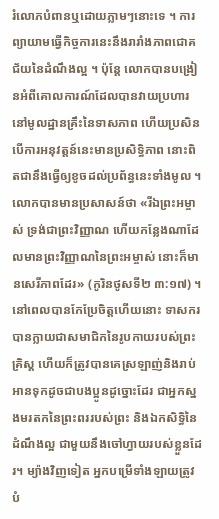រំលោភបំពានឬដោយភ្លាមៗនោះទេ ។ ការព្យាយាមធ្វើកិច្ចការនេះនឹងរារាំងភាពជោគជ័យនៃដំណឹងល្អ ។ ប៉ុន្តែ លោកបានបង្រៀនអំពីគោលការណ៍ដែលបានវាយប្រហារនៅមូលដ្ឋានគ្រឹះនៃទាសភាព ហើយប្រសិនបើការអនុវត្តន៍នេះមានប្រសិទ្ធិភាព នោះពិតជានឹងធ្វើឲ្យខូចដល់ប្រព័ន្ធនេះទាំងមូល ។ លោកបានមានប្រសាសន៍ថា «រីឯព្រះអម្ចាស់ ទ្រង់ជាព្រះវិញ្ញាណ ហើយកន្លែងណាដែលមានព្រះវិញ្ញាណនៃព្រះអម្ចាស់ នោះក៏មានសេរីភាពដែរ» (កូរិនថូសទី២ ៣:១៧) ។ នៅពេលបានកែប្រែចិត្តហើយនោះ ទាសករបានក្លាយជាសមាជិកនៃរូបកាយរបស់ព្រះគ្រិស្ត ហើយក៏ត្រូវបានគេស្រឡាញ់និងរាប់អានទុកដូចជាបងប្អូនដូច្នោះដែរ ជាអ្នកស្នងមរតកនៃព្រះពររបស់ព្រះ និងឯកសិទ្ធិនៃដំណឹងល្អ ជាមួយនឹងចៅហ្វាយរបស់ខ្លួនដែរ។ ម្យ៉ាងវិញទៀត អ្នកបម្រើទាំងឡាយត្រូវបំ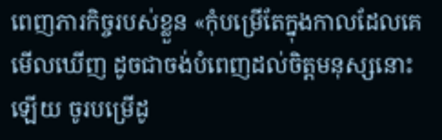ពេញភារកិច្ចរបស់ខ្លួន «កុំបម្រើតែក្នុងកាលដែលគេមើលឃើញ ដូចជាចង់បំពេញដល់ចិត្តមនុស្សនោះឡើយ ចូរបម្រើដូ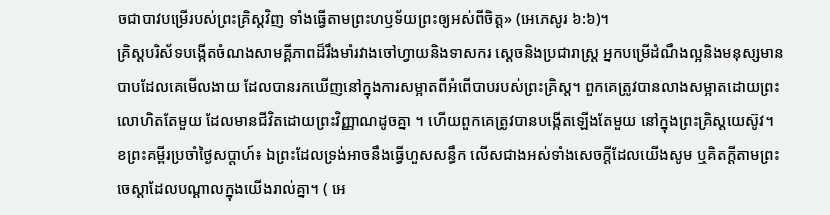ចជាបាវបម្រើរបស់ព្រះគ្រិស្តវិញ ទាំងធ្វើតាមព្រះហឫទ័យព្រះឲ្យអស់ពីចិត្ត» (អេភេសូរ ៦:៦)។
គ្រិស្តបរិស័ទបង្កើតចំណងសាមគ្គីភាពដ៏រឹងមាំរវាងចៅហ្វាយនិងទាសករ ស្ដេចនិងប្រជារាស្រ្ត អ្នកបម្រើដំណឹងល្អនិងមនុស្សមានបាបដែលគេមើលងាយ ដែលបានរកឃើញនៅក្នុងការសម្អាតពីអំពើបាបរបស់ព្រះគ្រិស្ត។ ពួកគេត្រូវបានលាងសម្អាតដោយព្រះលោហិតតែមួយ ដែលមានជីវិតដោយព្រះវិញ្ញាណដូចគ្នា ។ ហើយពួកគេត្រូវបានបង្កើតឡើងតែមួយ នៅក្នុងព្រះគ្រិស្តយេស៊ូវ។
ខព្រះគម្ពីរប្រចាំថ្ងៃសប្តាហ៍៖ ឯព្រះដែលទ្រង់អាចនឹងធ្វើហួសសន្ធឹក លើសជាងអស់ទាំងសេចក្តីដែលយើងសូម ឬគិតក្តីតាមព្រះចេស្តាដែលបណ្តាលក្នុងយើងរាល់គ្នា។ ( អេ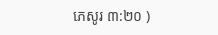ភេសូរ ៣:២០ )